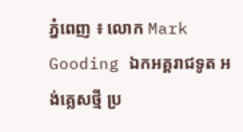ភ្នំពេញ ៖ លោក Mark Gooding ឯកអគ្គរាជទូត អង់គ្លេសថ្មី ប្រ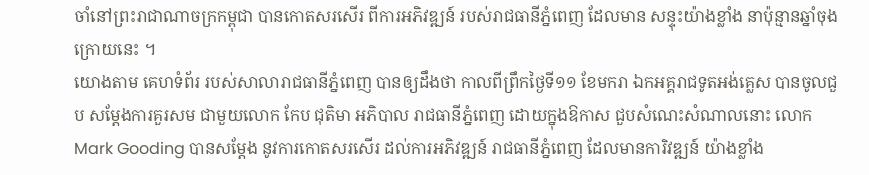ចាំនៅព្រះរាជាណាចក្រកម្ពុជា បានកោតសរសើរ ពីការអភិវឌ្ឍន៍ របស់រាជធានីភ្នំពេញ ដែលមាន សន្ទុះយ៉ាងខ្លាំង នាប៉ុន្មានឆ្នាំចុងក្រោយនេះ ។
យោងតាម គេហទំព័រ របស់សាលារាជធានីភ្នំពេញ បានឲ្យដឹងថា កាលពីព្រឹកថ្ងៃទី១១ ខែមករា ឯកអគ្គរាជទូតអង់គ្លេស បានចូលជួប សម្តែងការគួរសម ជាមួយលោក កែប ជុតិមា អភិបាល រាជធានីភ្នំពេញ ដោយក្នុងឱកាស ជួបសំណេះសំណាលនោះ លោក Mark Gooding បានសម្តែង នូវការកោតសរសើរ ដល់ការអភិវឌ្ឍន៍ រាជធានីភ្នំពេញ ដែលមានការិវឌ្ឍន៍ យ៉ាងខ្លាំង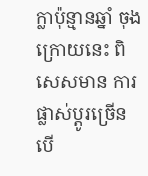ក្លាប៉ុន្មានឆ្នាំ ចុងក្រោយនេះ ពិសេសមាន ការផ្លាស់ប្តូរច្រើន បើ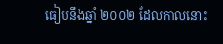ធៀបនឹងឆ្នាំ ២០០២ ដែលកាលនោះ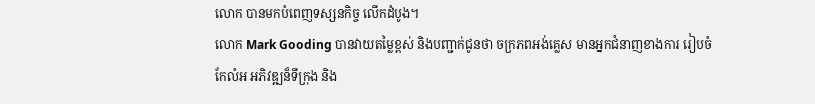លោក បានមកបំពេញទស្សនកិច្ច លើកដំបូង។
លោក Mark Gooding បានវាយតម្លៃខ្ពស់ និងបញ្ជាក់ជូនថា ចក្រភពអង់គ្លេស មានអ្នកជំនាញខាងការ រៀបចំកែលំអ អភិវឌ្ឍន៏ទីក្រុង និង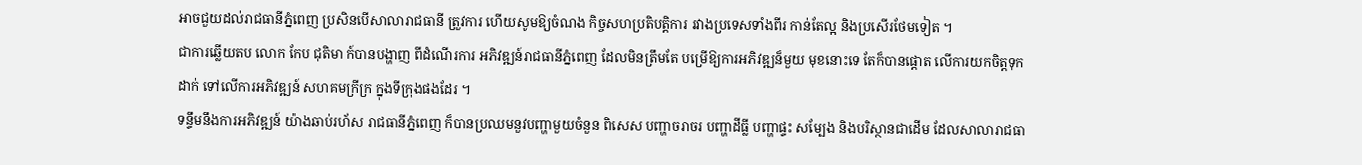អាចជួយដល់រាជធានីភ្នំពេញ ប្រសិនបើសាលារាជធានី ត្រួវការ ហើយសូមឱ្យចំណង កិច្ចសហប្រតិបត្តិការ រវាងប្រទេសទាំងពីរ កាន់តែល្អ និងប្រសើរថែមទៀត ។
ជាការឆ្លើយតប លោក កែប ជុតិមា ក៍បានបង្ហាញ ពីដំណើរការ អភិវឌ្ឍន៍រាជធានីភ្នំពេញ ដែលមិនត្រឹមតែ បម្រើឱ្យការអភិវឌ្ឍន៏មួយ មុខនោះទេ តែក៏បានផ្តោត លើការយកចិត្តទុកដាក់ ទៅលើការអភិវឌ្ឍន៍ សហគមក្រីក្រ ក្នុងទីក្រុងផងដែរ ។
ទន្ទឹមនឹងការអភិវឌ្ឍន៍ យ៉ាងឆាប់រហ័ស រាជធានីភ្នំពេញ ក៏បានប្រឈមនួវបញ្ហាមួយចំនួន ពិសេស បញ្ហាចរាចរ បញ្ហាដីធ្លី បញ្ហាផ្ទះ សម្បែង និងបរិស្ថានជាដើម ដែលសាលារាជធា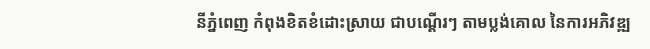នីភ្នំពេញ កំពុងខិតខំដោះស្រាយ ជាបណ្តើរៗ តាមប្លង់គោល នៃការអភិវឌ្ឍ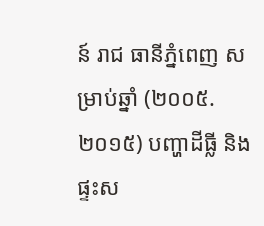ន៍ រាជ ធានីភ្នំពេញ សម្រាប់ឆ្នាំ (២០០៥.២០១៥) បញ្ហាដីធ្លី និងផ្ទះស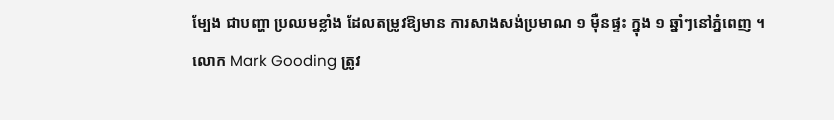ម្បែង ជាបញ្ហា ប្រឈមខ្លាំង ដែលតម្រូវឱ្យមាន ការសាងសង់ប្រមាណ ១ ម៉ឺនផ្ទះ ក្នុង ១ ឆ្នាំៗនៅភ្នំពេញ ។
លោក Mark Gooding ត្រូវ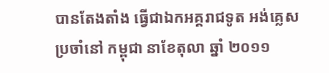បានតែងតាំង ធ្វើជាឯកអគ្គរាជទូត អង់គ្លេសប្រចាំនៅ កម្ពុជា នាខែតុលា ឆ្នាំ ២០១១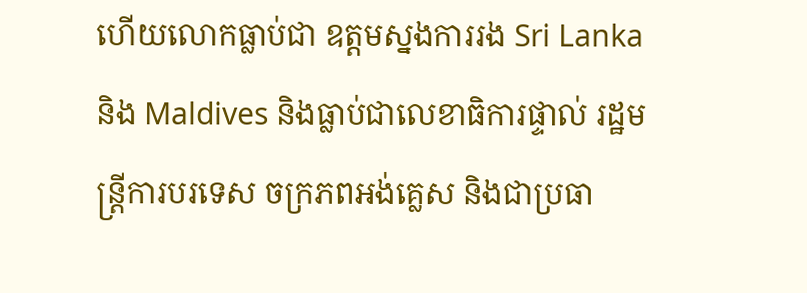ហើយលោកធ្លាប់ជា ឧត្តមស្នងការរង Sri Lanka និង Maldives និងធ្លាប់ជាលេខាធិការផ្ទាល់ រដ្ឋមន្រ្តីការបរទេស ចក្រភពអង់គ្លេស និងជាប្រធា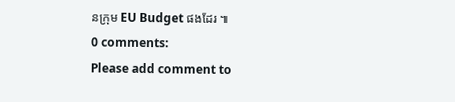នក្រុម EU Budget ផងដែរ ៕
0 comments:
Please add comment to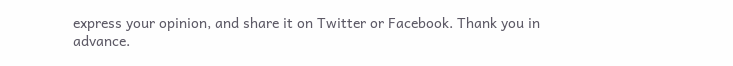express your opinion, and share it on Twitter or Facebook. Thank you in advance.